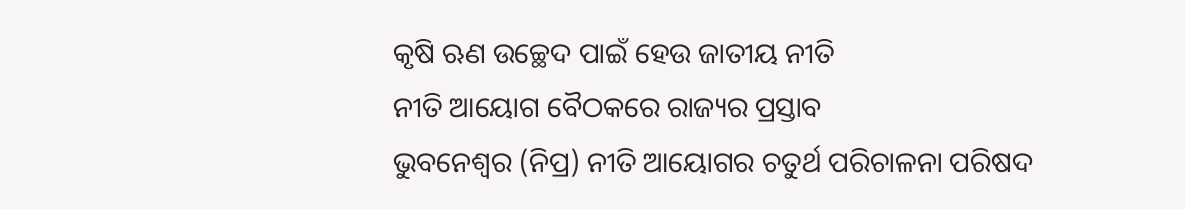କୃଷି ଋଣ ଉଚ୍ଛେଦ ପାଇଁ ହେଉ ଜାତୀୟ ନୀତି
ନୀତି ଆୟୋଗ ବୈଠକରେ ରାଜ୍ୟର ପ୍ରସ୍ତାବ
ଭୁବନେଶ୍ବର (ନିପ୍ର) ନୀତି ଆୟୋଗର ଚତୁର୍ଥ ପରିଚାଳନା ପରିଷଦ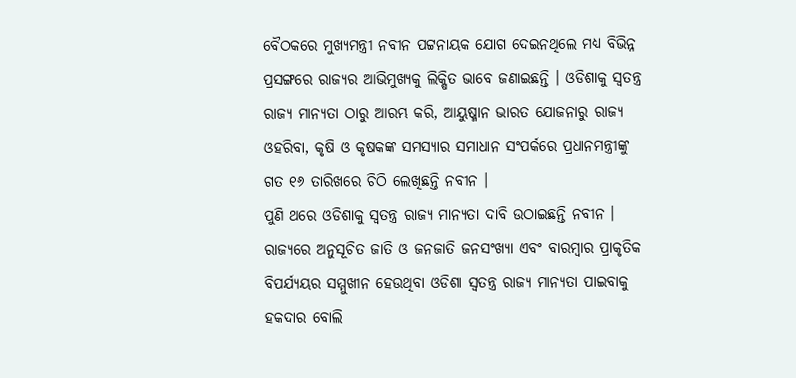ବୈଠକରେ ମୁଖ୍ୟମନ୍ତ୍ରୀ ନବୀନ ପଟ୍ଟନାୟକ ଯୋଗ ଦେଇନଥିଲେ ମଧ୍ୟ ବିଭିନ୍ନ ପ୍ରସଙ୍ଗରେ ରାଜ୍ୟର ଆଭିମୁଖ୍ୟକୁ ଲିକ୍ଷିତ ଭାବେ ଜଣାଇଛନ୍ତି । ଓଡିଶାକୁ ସ୍ବତନ୍ତ୍ର ରାଜ୍ୟ ମାନ୍ୟତା ଠାରୁ ଆରମ୍ଭ କରି, ଆୟୁଷ୍ମାନ ଭାରତ ଯୋଜନାରୁ ରାଜ୍ୟ ଓହରିବା, କୃଷି ଓ କୃଷକଙ୍କ ସମସ୍ୟାର ସମାଧାନ ସଂପର୍କରେ ପ୍ରଧାନମନ୍ତ୍ରୀଙ୍କୁ ଗତ ୧୬ ତାରିଖରେ ଚିଠି ଲେଖିଛନ୍ତି ନବୀନ ।
ପୁଣି ଥରେ ଓଡିଶାକୁ ସ୍ବତନ୍ତ୍ର ରାଜ୍ୟ ମାନ୍ୟତା ଦାବି ଉଠାଇଛନ୍ତି ନବୀନ । ରାଜ୍ୟରେ ଅନୁସୂଚିତ ଜାତି ଓ ଜନଜାତି ଜନସଂଖ୍ୟା ଏବଂ ବାରମ୍ବାର ପ୍ରାକୃତିକ ବିପର୍ଯ୍ୟୟର ସମ୍ମୁଖୀନ ହେଉଥିବା ଓଡିଶା ସ୍ବତନ୍ତ୍ର ରାଜ୍ୟ ମାନ୍ୟତା ପାଇବାକୁ ହକଦାର ବୋଲି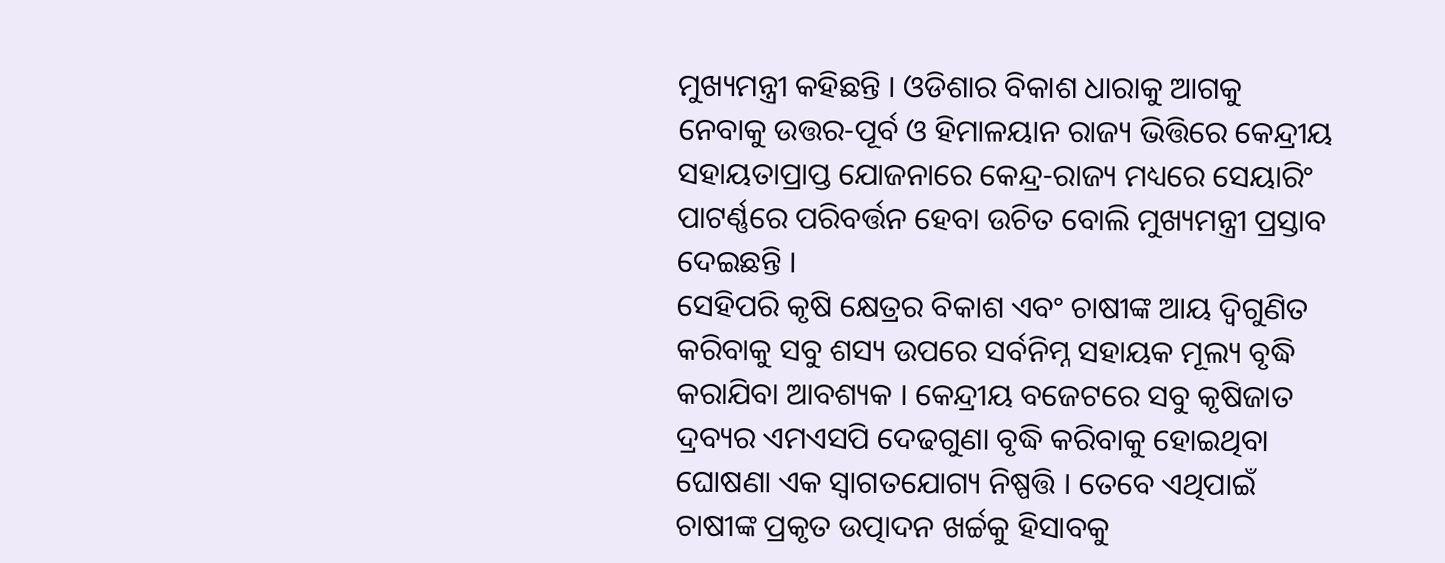ମୁଖ୍ୟମନ୍ତ୍ରୀ କହିଛନ୍ତି । ଓଡିଶାର ବିକାଶ ଧାରାକୁ ଆଗକୁ ନେବାକୁ ଉତ୍ତର-ପୂର୍ବ ଓ ହିମାଳୟାନ ରାଜ୍ୟ ଭିତ୍ତିରେ କେନ୍ଦ୍ରୀୟ ସହାୟତାପ୍ରାପ୍ତ ଯୋଜନାରେ କେନ୍ଦ୍ର-ରାଜ୍ୟ ମଧ୍ୟରେ ସେୟାରିଂ ପାଟର୍ଣ୍ଣରେ ପରିବର୍ତ୍ତନ ହେବା ଉଚିତ ବୋଲି ମୁଖ୍ୟମନ୍ତ୍ରୀ ପ୍ରସ୍ତାବ ଦେଇଛନ୍ତି ।
ସେହିପରି କୃଷି କ୍ଷେତ୍ରର ବିକାଶ ଏବଂ ଚାଷୀଙ୍କ ଆୟ ଦ୍ବିଗୁଣିତ କରିବାକୁ ସବୁ ଶସ୍ୟ ଉପରେ ସର୍ବନିମ୍ନ ସହାୟକ ମୂଲ୍ୟ ବୃଦ୍ଧି କରାଯିବା ଆବଶ୍ୟକ । କେନ୍ଦ୍ରୀୟ ବଜେଟରେ ସବୁ କୃଷିଜାତ ଦ୍ରବ୍ୟର ଏମଏସପି ଦେଢଗୁଣା ବୃଦ୍ଧି କରିବାକୁ ହୋଇଥିବା ଘୋଷଣା ଏକ ସ୍ବାଗତଯୋଗ୍ୟ ନିଷ୍ପତ୍ତି । ତେବେ ଏଥିପାଇଁ ଚାଷୀଙ୍କ ପ୍ରକୃତ ଉତ୍ପାଦନ ଖର୍ଚ୍ଚକୁ ହିସାବକୁ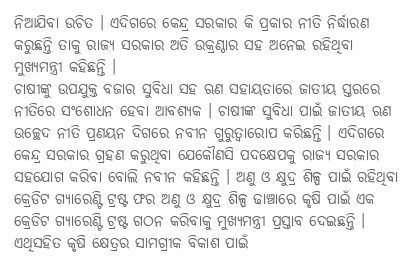ନିଆଯିବା ଉଚିତ । ଏଦିଗରେ କେନ୍ଦ୍ର ସରକାର କି ପ୍ରକାର ନୀତି ନିର୍ଦ୍ଧାରଣ କରୁଛନ୍ତି ତାକୁ ରାଜ୍ୟ ସରକାର ଅତି ଉକ୍ରଣ୍ଠାର ସହ ଅନେଇ ରହିଥିବା ମୁଖ୍ୟମନ୍ତ୍ରୀ କହିଛନ୍ତି ।
ଚାଷୀଙ୍କୁ ଉପଯୁକ୍ତ ବଜାର ସୁବିଧା ସହ ଋଣ ସହାୟତାରେ ଜାତୀୟ ସ୍ତରରେ ନୀତିରେ ସଂଶୋଧନ ହେବା ଆବଶ୍ୟକ । ଚାଷୀଙ୍କ ସୁବିଧା ପାଇଁ ଜାତୀୟ ଋଣ ଉଚ୍ଛେଦ ନୀତି ପ୍ରଣୟନ ଦିଗରେ ନବୀନ ଗୁରୁତ୍ୱାରୋପ କରିଛନ୍ତି । ଏଦିଗରେ କେନ୍ଦ୍ର ସରକାର ଗ୍ରହଣ କରୁଥିବା ଯେକୌଣସି ପଦକ୍ଷେପକୁ ରାଜ୍ୟ ସରକାର ସହଯୋଗ କରିବା ବୋଲି ନବୀନ କହିଛନ୍ତି । ଅଣୁ ଓ କ୍ଷୁଦ୍ର ଶିଳ୍ପ ପାଇଁ ରହିଥିବା କ୍ରେଡିଟ ଗ୍ୟାରେଣ୍ଟି ଟ୍ରଷ୍ଟ ଫର ଅଣୁ ଓ କ୍ଷୁଦ୍ର ଶିଳ୍ପ ଢାଞ୍ଚାରେ କୃଷି ପାଇଁ ଏକ କ୍ରେଡିଟ ଗ୍ୟାରେଣ୍ଟି ଟ୍ରଷ୍ଟ ଗଠନ କରିବାକୁ ମୁଖ୍ୟମନ୍ତ୍ରୀ ପ୍ରସ୍ତାବ ଦେଇଛନ୍ତି । ଏଥିସହିତ କୃଷି କ୍ଷେତ୍ରର ସାମଗ୍ରୀକ ବିକାଶ ପାଇଁ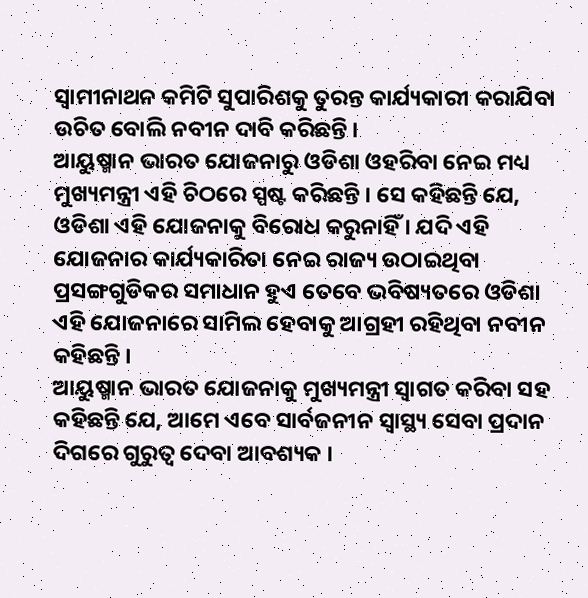ସ୍ବାମୀନାଥନ କମିଟି ସୁପାରିଶକୁ ତୁରନ୍ତ କାର୍ଯ୍ୟକାରୀ କରାଯିବା ଉଚିତ ବୋଲି ନବୀନ ଦାବି କରିଛନ୍ତି ।
ଆୟୁଷ୍ମାନ ଭାରତ ଯୋଜନାରୁ ଓଡିଶା ଓହରିବା ନେଇ ମଧ୍ୟ ମୁଖ୍ୟମନ୍ତ୍ରୀ ଏହି ଚିଠରେ ସ୍ପଷ୍ଟ କରିଛନ୍ତି । ସେ କହିଛନ୍ତି ଯେ, ଓଡିଶା ଏହି ଯୋଜନାକୁ ବିରୋଧ କରୁନାହିଁ । ଯଦି ଏହି ଯୋଜନାର କାର୍ଯ୍ୟକାରିତା ନେଇ ରାଜ୍ୟ ଉଠାଇଥିବା ପ୍ରସଙ୍ଗଗୁଡିକର ସମାଧାନ ହୁଏ ତେବେ ଭବିଷ୍ୟତରେ ଓଡିଶା ଏହି ଯୋଜନାରେ ସାମିଲ ହେବାକୁ ଆଗ୍ରହୀ ରହିଥିବା ନବୀନ କହିଛନ୍ତି ।
ଆୟୁଷ୍ମାନ ଭାରତ ଯୋଜନାକୁ ମୁଖ୍ୟମନ୍ତ୍ରୀ ସ୍ବାଗତ କରିବା ସହ କହିଛନ୍ତି ଯେ, ଆମେ ଏବେ ସାର୍ବଜନୀନ ସ୍ୱାସ୍ଥ୍ୟ ସେବା ପ୍ରଦାନ ଦିଗରେ ଗୁରୁତ୍ବ ଦେବା ଆବଶ୍ୟକ ।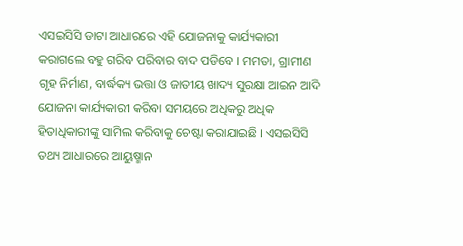ଏସଇସିସି ଡାଟା ଆଧାରରେ ଏହି ଯୋଜନାକୁ କାର୍ଯ୍ୟକାରୀ କରାଗଲେ ବହୁ ଗରିବ ପରିବାର ବାଦ ପଡିବେ । ମମତା, ଗ୍ରାମୀଣ ଗୃହ ନିର୍ମାଣ, ବାର୍ଦ୍ଧକ୍ୟ ଭତ୍ତା ଓ ଜାତୀୟ ଖାଦ୍ୟ ସୁରକ୍ଷା ଆଇନ ଆଦି ଯୋଜନା କାର୍ଯ୍ୟକାରୀ କରିବା ସମୟରେ ଅଧିକରୁ ଅଧିକ ହିତାଧିକାରୀଙ୍କୁ ସାମିଲ କରିବାକୁ ଚେଷ୍ଟା କରାଯାଇଛି । ଏସଇସିସି ତଥ୍ୟ ଆଧାରରେ ଆୟୁଷ୍ମାନ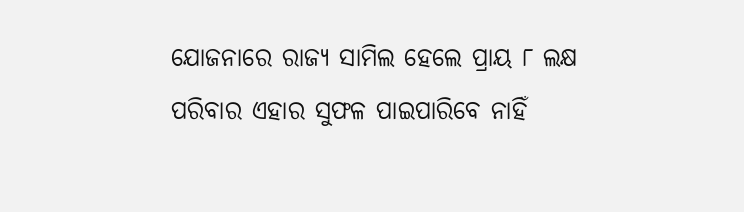ଯୋଜନାରେ ରାଜ୍ୟ ସାମିଲ ହେଲେ ପ୍ରାୟ ୮ ଲକ୍ଷ ପରିବାର ଏହାର ସୁଫଳ ପାଇପାରିବେ ନାହିଁ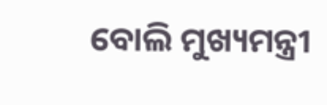ବୋଲି ମୁଖ୍ୟମନ୍ତ୍ରୀ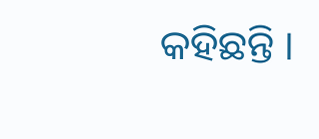କହିଛନ୍ତି ।